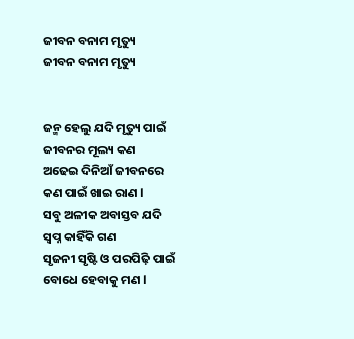ଜୀବନ ବନାମ ମୃତ୍ୟୁ
ଜୀବନ ବନାମ ମୃତ୍ୟୁ


ଜନ୍ମ ହେଲୁ ଯଦି ମୃତ୍ୟୁ ପାଇଁ
ଜୀବନର ମୂଲ୍ୟ କଣ
ଅଢେଇ ଦିନିଆଁ ଜୀବନରେ
କଣ ପାଇଁ ଖାଇ ରାଣ l
ସବୁ ଅଳୀକ ଅବାସ୍ତବ ଯଦି
ସ୍ବପ୍ନ କାହିଁକି ଗଣ
ସୃଜନୀ ସୃଷ୍ଟି ଓ ପରପିଢ଼ି ପାଇଁ
ବୋଧେ ହେବାକୁ ମଣ l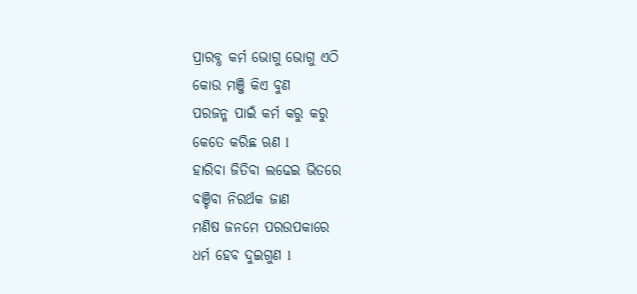ପ୍ରାରବ୍ଧ କର୍ମ ଭୋଗୁ ଭୋଗୁ ଏଠି
କୋଉ ମଞ୍ଜି କିଏ ବୁଣ
ପରଜନ୍ମ ପାଇଁ କର୍ମ କରୁ କରୁ
କେତେ କରିଛ ଋଣ l
ହାରିବା ଜିତିବା ଲଢେଇ ଭିତରେ
ବଞ୍ଚିବା ନିରର୍ଥକ ଜାଣ
ମଣିଷ ଜନମେ ପରଉପକାରେ
ଧର୍ମ ହେବ ଦୁଇଗୁଣ l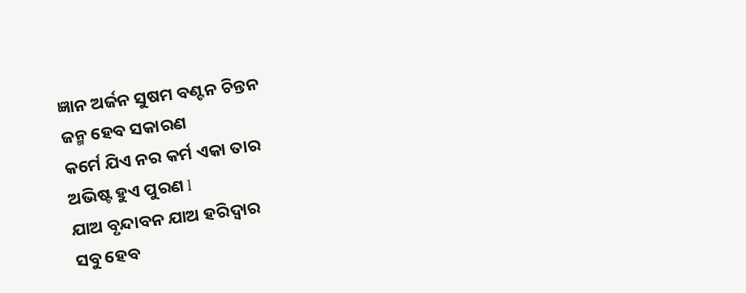ଜ୍ଞାନ ଅର୍ଜନ ସୁଷମ ବଣ୍ଟନ ଚିନ୍ତନ
ଜନ୍ମ ହେବ ସକାରଣ
କର୍ମେ ଯିଏ ନର କର୍ମ ଏକା ତାର
ଅଭିଷ୍ଟ ହୁଏ ପୁରଣ l
ଯାଅ ବୃନ୍ଦାବନ ଯାଅ ହରିଦ୍ୱାର
ସବୁ ହେବ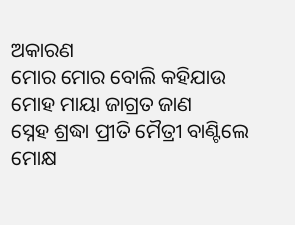ଅକାରଣ
ମୋର ମୋର ବୋଲି କହିଯାଉ
ମୋହ ମାୟା ଜାଗ୍ରତ ଜାଣ
ସ୍ନେହ ଶ୍ରଦ୍ଧା ପ୍ରୀତି ମୈତ୍ରୀ ବାଣ୍ଟିଲେ
ମୋକ୍ଷ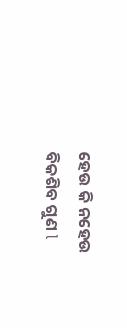ହେଉ କି ନହେଉ ବିକଶିବ ଗୁଣ l